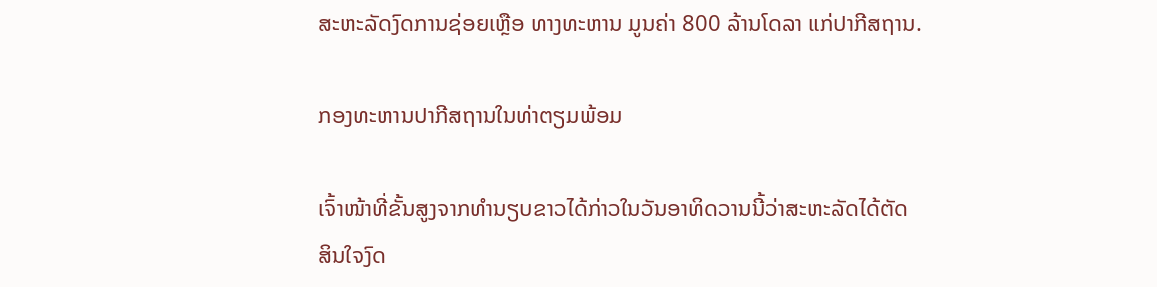ສະຫະລັດງົດການຊ່ອຍເຫຼືອ ທາງທະຫານ ມູນຄ່າ 800 ລ້ານໂດລາ ແກ່ປາກີສຖານ.

ກອງທະຫານປາກີສຖານໃນທ່າຕຽມພ້ອມ

ເຈົ້າໜ້າທີ່ຂັ້ນສູງຈາກທໍານຽບຂາວໄດ້ກ່າວໃນວັນອາທິດວານນີ້ວ່າສະຫະລັດໄດ້ຕັດ
ສິນໃຈງົດ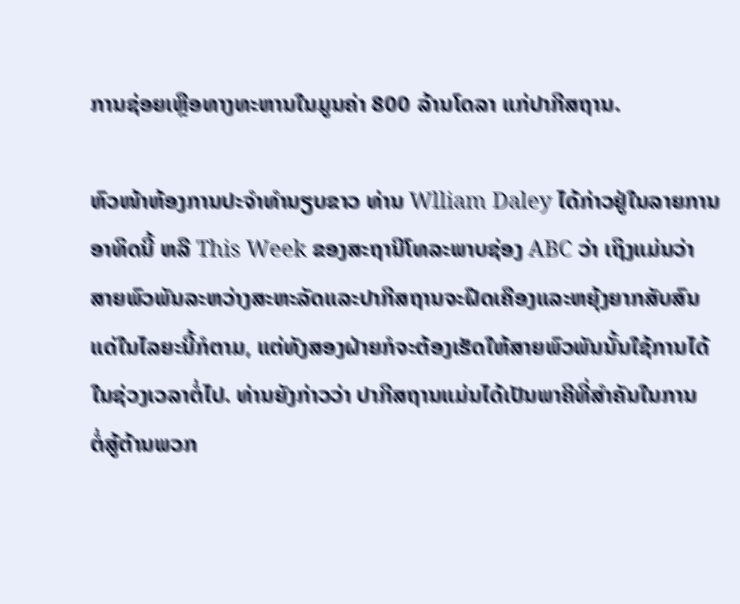ການຊ່ອຍເຫຼືອທາງທະຫານໃນມູນຄ່າ 800 ລ້ານໂດລາ ແກ່ປາກີສຖານ.

ຫົວໜ້າຫ້ອງການປະຈໍາທໍານຽບຂາວ ທ່ານ Wlliam Daley ໄດ້ກ່າວຢູ່ໃນລາຍການ
ອາທິດນີ້ ຫລື This Week ຂອງສະຖານີໂທລະພາບຊ່ອງ ABC ວ່າ ເຖິງແມ່ນວ່າ
ສາຍພົວພັນລະຫວ່າງສະຫະລັດແລະປາກີສຖານຈະຝືດເຄືອງແລະຫຍຸ້ງຍາກສັບສົນ
ແດ່ໃນໄລຍະນີ້ກໍຕາມ, ແຕ່ທັງສອງຝ່າຍກໍຈະຕ້ອງເຮັດໃຫ້ສາຍພົວພັນນັ້ນໃຊ້ການໄດ້
ໃນຊ່ວງເວລາຕໍ່ໄປ. ທ່ານຍັງກ່າວວ່າ ປາກີສຖານແມ່ນໄດ້ເປັນພາຄີທີ່ສໍາຄັນໃນການ
ຕໍ່ສູ້ຕ້ານພວກ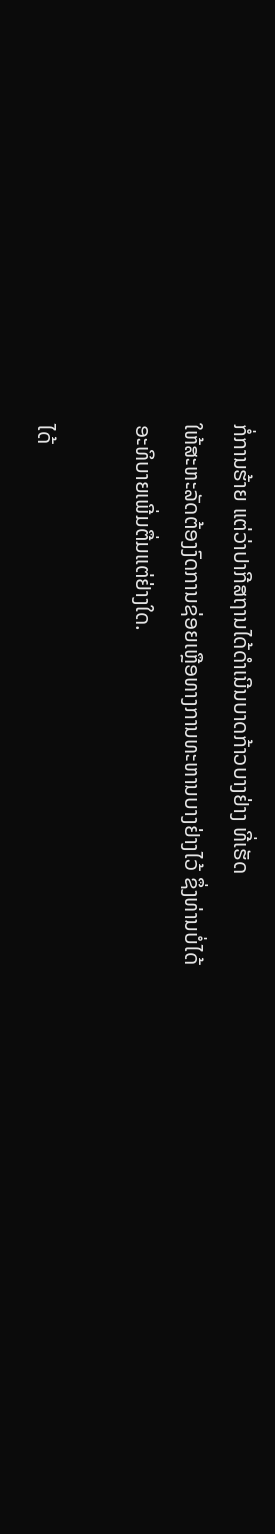ກໍ່ການຮ້າຍ ແຕ່ວ່າປາກີສຖານໄດ້ດໍາເນີນບາດກ້າວບາງຢ່າງ ທີ່ເຮັດ
ໃຫ້ສະຫະລັດຕ້ອງງົດການຊ່ອຍເຫຼືອທາງການທະຫານບາງຢ່າງໄວ້ ຊຶ່ງທ່ານບໍ່ໄດ້
ອະທິບາຍເພີ່ມຕື່ມແຕ່ຢ່າງໃດ.

ໄດ້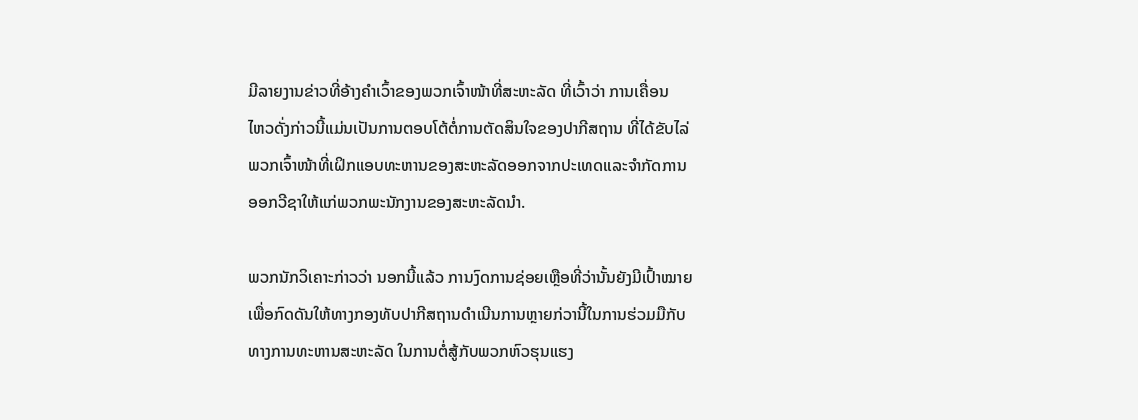ມີລາຍງານຂ່າວທີ່ອ້າງຄໍາເວົ້າຂອງພວກເຈົ້າໜ້າທີ່ສະຫະລັດ ທີ່ເວົ້າວ່າ ການເຄື່ອນ
ໄຫວດັ່ງກ່າວນີ້ແມ່ນເປັນການຕອບໂຕ້ຕໍ່ການຕັດສິນໃຈຂອງປາກີສຖານ ທີ່ໄດ້ຂັບໄລ່
ພວກເຈົ້າໜ້າທີ່ເຝິກແອບທະຫານຂອງສະຫະລັດອອກຈາກປະເທດແລະຈໍາກັດການ
ອອກວີຊາໃຫ້ແກ່ພວກພະນັກງານຂອງສະຫະລັດນໍາ.

ພວກນັກວິເຄາະກ່າວວ່າ ນອກນີ້ແລ້ວ ການງົດການຊ່ອຍເຫຼືອທີ່ວ່ານັ້ນຍັງມີເປົ້າໝາຍ
ເພື່ອກົດດັນໃຫ້ທາງກອງທັບປາກີສຖານດໍາເນີນການຫຼາຍກ່ວານີ້ໃນການຮ່ວມມືກັບ
ທາງການທະຫານສະຫະລັດ ໃນການຕໍ່ສູ້ກັບພວກຫົວຮຸນແຮງ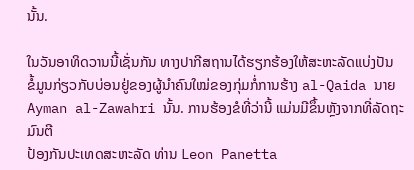ນັ້ນ.

ໃນວັນອາທິດວານນີ້ເຊັ່ນກັນ ທາງປາກີສຖານໄດ້ຮຽກຮ້ອງໃຫ້ສະຫະລັດແບ່ງປັນ
ຂໍ້ມູນກ່ຽວກັບບ່ອນຢູ່ຂອງຜູ້ນໍາຄົນໃໝ່ຂອງກຸ່ມກໍ່ການຮ້າງ al-Qaida ນາຍ
Ayman al-Zawahri ນັ້ນ. ການຮ້ອງຂໍທີ່ວ່ານີ້ ແມ່ນມີຂຶ້ນຫຼັງຈາກທີ່ລັດຖະມົນຕີ
ປ້ອງກັນປະເທດສະຫະລັດ ທ່ານ Leon Panetta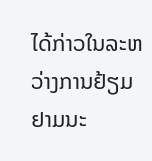ໄດ້ກ່າວໃນລະຫວ່າງການຢ້ຽມ
ຢາມນະ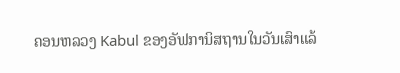ຄອນຫລວງ Kabul ຂອງອັຟການິສຖານໃນວັນເສົາແລ້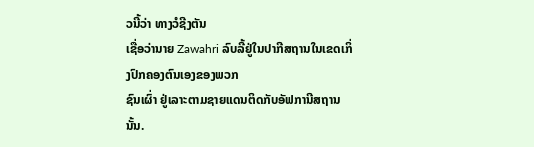ວນີ້ວ່າ ທາງວໍຊີງຕັນ
ເຊື່ອວ່ານາຍ Zawahri ລົບລີ້ຢູ່ໃນປາກີສຖານໃນເຂດເກິ່ງປົກຄອງຕົນເອງຂອງພວກ
ຊົນເຜົ່າ ຢູ່ເລາະຕາມຊາຍແດນຕິດກັບອັຟການີສຖານນັ້ນ.